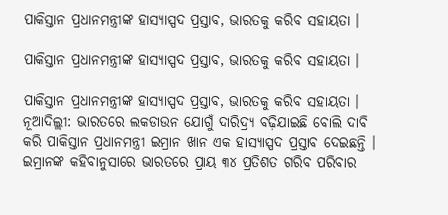ପାକିସ୍ତାନ ପ୍ରଧାନମନ୍ତ୍ରୀଙ୍କ ହାସ୍ୟାସ୍ପଦ ପ୍ରସ୍ତାବ, ଭାରତକୁ କରିବ ସହାୟତା ।

ପାକିସ୍ତାନ ପ୍ରଧାନମନ୍ତ୍ରୀଙ୍କ ହାସ୍ୟାସ୍ପଦ ପ୍ରସ୍ତାବ, ଭାରତକୁ କରିବ ସହାୟତା ।

ପାକିସ୍ତାନ ପ୍ରଧାନମନ୍ତ୍ରୀଙ୍କ ହାସ୍ୟାସ୍ପଦ ପ୍ରସ୍ତାବ, ଭାରତକୁ କରିବ ସହାୟତା ।
ନୂଆଦିଲ୍ଲୀ: ଭାରତରେ ଲକଡାଉନ ଯୋଗୁଁ ଦାରିଦ୍ର‌୍ୟ ବଢ଼ିଯାଇଛି ବୋଲି ଦାବି କରି ପାକିସ୍ତାନ ପ୍ରଧାନମନ୍ତ୍ରୀ ଇମ୍ରାନ ଖାନ ଏକ ହାସ୍ୟାସ୍ପଦ ପ୍ରସ୍ତାବ ଦେଇଛନ୍ତି । ଇମ୍ରାନଙ୍କ କହିବାନୁସାରେ ଭାରତରେ ପ୍ରାୟ ୩୪ ପ୍ରତିଶତ ଗରିବ ପରିବାର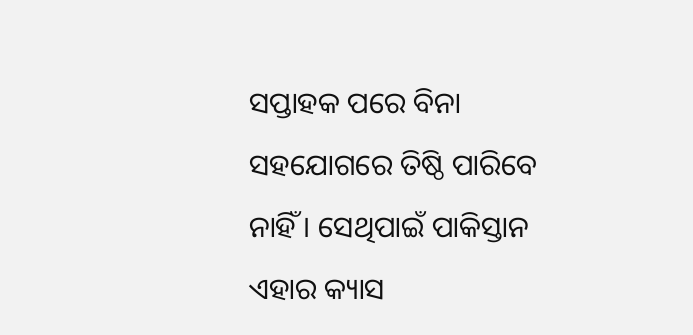ସପ୍ତାହକ ପରେ ବିନା ସହଯୋଗରେ ତିଷ୍ଠି ପାରିବେ ନାହିଁ । ସେଥିପାଇଁ ପାକିସ୍ତାନ ଏହାର କ୍ୟାସ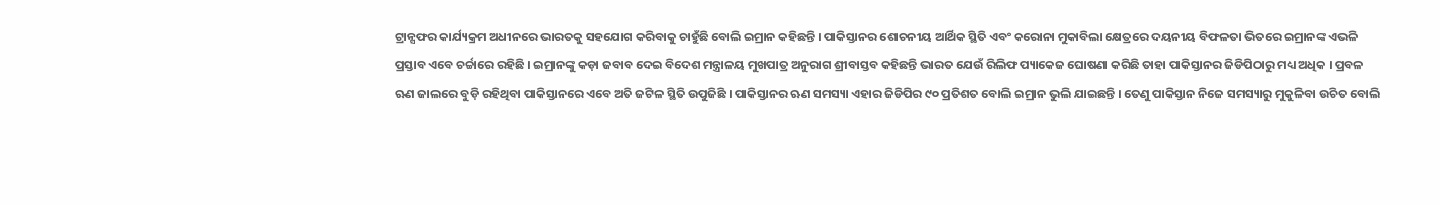ଟ୍ରାନ୍ସଫର କାର୍ଯ୍ୟକ୍ରମ ଅଧୀନରେ ଭାରତକୁ ସହଯୋଗ କରିବାକୁ ଚାହୁଁଛି ବୋଲି ଇମ୍ରାନ କହିଛନ୍ତି । ପାକିସ୍ତାନର ଶୋଚନୀୟ ଆର୍ଥିକ ସ୍ଥିତି ଏବଂ କରୋନା ମୁକାବିଲା କ୍ଷେତ୍ରରେ ଦୟନୀୟ ବିଫଳତା ଭିତରେ ଇମ୍ରାନଙ୍କ ଏଭଳି ପ୍ରସ୍ତାବ ଏବେ ଚର୍ଚ୍ଚାରେ ରହିଛି । ଇମ୍ରାନଙ୍କୁ କଡ଼ା ଜବାବ ଦେଇ ବିଦେଶ ମନ୍ତ୍ରାଳୟ ମୁଖପାତ୍ର ଅନୁରାଗ ଶ୍ରୀବାସ୍ତବ କହିଛନ୍ତି ଭାରତ ଯେଉଁ ରିଲିଫ ପ୍ୟାକେଜ ଘୋଷଣା କରିଛି ତାହା ପାକିସ୍ତାନର ଜିଡିପିଠାରୁ ମଧ୍ୟ ଅଧିକ । ପ୍ରବଳ ଋଣ ଜାଲରେ ବୁଡ଼ି ରହିଥିବା ପାକିସ୍ତାନରେ ଏବେ ଅତି ଜଟିଳ ସ୍ଥିତି ଉପୁଜିଛି । ପାକିସ୍ତାନର ଋଣ ସମସ୍ୟା ଏହାର ଜିଡିପିର ୯୦ ପ୍ରତିଶତ ବୋଲି ଇମ୍ରାନ ଭୁଲି ଯାଇଛନ୍ତି । ତେଣୁ ପାକିସ୍ତାନ ନିଜେ ସମସ୍ୟାରୁ ମୁକୁଳିବା ଉଚିତ ବୋଲି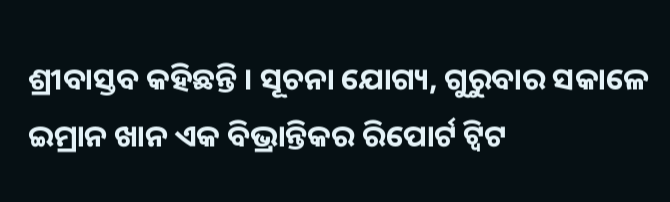ଶ୍ରୀବାସ୍ତବ କହିଛନ୍ତି । ସୂଚନା ଯୋଗ୍ୟ, ଗୁରୁବାର ସକାଳେ ଇମ୍ରାନ ଖାନ ଏକ ବିଭ୍ରାନ୍ତିକର ରିପୋର୍ଟ ଟ୍ୱିଟ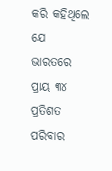କରି କହିଥିଲେ ଯେ ଭାରତରେ ପ୍ରାୟ ୩୪ ପ୍ରତିଶତ ପରିବାର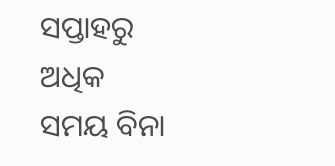ସପ୍ତାହରୁ ଅଧିକ ସମୟ ବିନା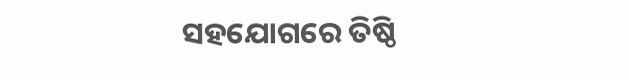ସହଯୋଗରେ ତିଷ୍ଠି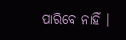ପାରିବେ ନାହିଁ ।